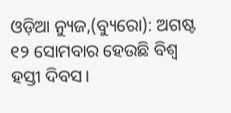ଓଡ଼ିଆ ନ୍ୟୁଜ,(ବ୍ୟୁରୋ): ଅଗଷ୍ଟ ୧୨ ସୋମବାର ହେଉଛି ବିଶ୍ୱ ହସ୍ତୀ ଦିବସ।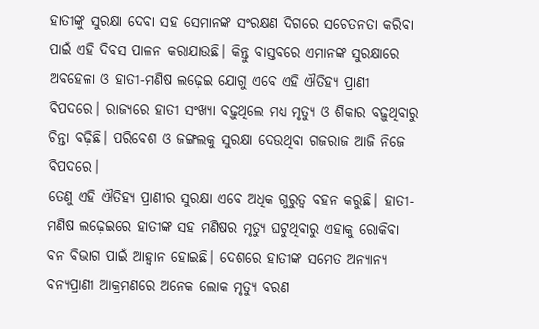ହାତୀଙ୍କୁ ସୁରକ୍ଷା ଦେବା ସହ ସେମାନଙ୍କ ସଂରକ୍ଷଣ ଦିଗରେ ସଚେତନତା କରିବା ପାଇଁ ଏହି ଦିବସ ପାଳନ କରାଯାଉଛି। କିନ୍ତୁ ବାସ୍ତବରେ ଏମାନଙ୍କ ସୁରକ୍ଷାରେ ଅବହେଳା ଓ ହାତୀ-ମଣିଷ ଲଢ଼େଇ ଯୋଗୁ ଏବେ ଏହି ଐତିହ୍ୟ ପ୍ରାଣୀ ବିପଦରେ। ରାଜ୍ୟରେ ହାତୀ ସଂଖ୍ୟା ବଢ଼ୁଥିଲେ ମଧ୍ୟ ମୃତ୍ୟୁ ଓ ଶିକାର ବଢ଼ୁଥିବାରୁ ଚିନ୍ତା ବଢ଼ିଛି। ପରିବେଶ ଓ ଜଙ୍ଗଲକୁ ସୁରକ୍ଷା ଦେଉଥିବା ଗଜରାଜ ଆଜି ନିଜେ ବିପଦରେ।
ତେଣୁ ଏହି ଐତିହ୍ୟ ପ୍ରାଣୀର ସୁରକ୍ଷା ଏବେ ଅଧିକ ଗୁରୁତ୍ୱ ବହନ କରୁଛି। ହାତୀ-ମଣିଷ ଲଢ଼େଇରେ ହାତୀଙ୍କ ସହ ମଣିଷର ମୃତ୍ୟୁ ଘଟୁଥିବାରୁ ଏହାକୁ ରୋକିବା ବନ ବିଭାଗ ପାଇଁ ଆହ୍ବାନ ହୋଇଛି। ଦେଶରେ ହାତୀଙ୍କ ସମେତ ଅନ୍ୟାନ୍ୟ ବନ୍ୟପ୍ରାଣୀ ଆକ୍ରମଣରେ ଅନେକ ଲୋକ ମୃତ୍ୟୁ ବରଣ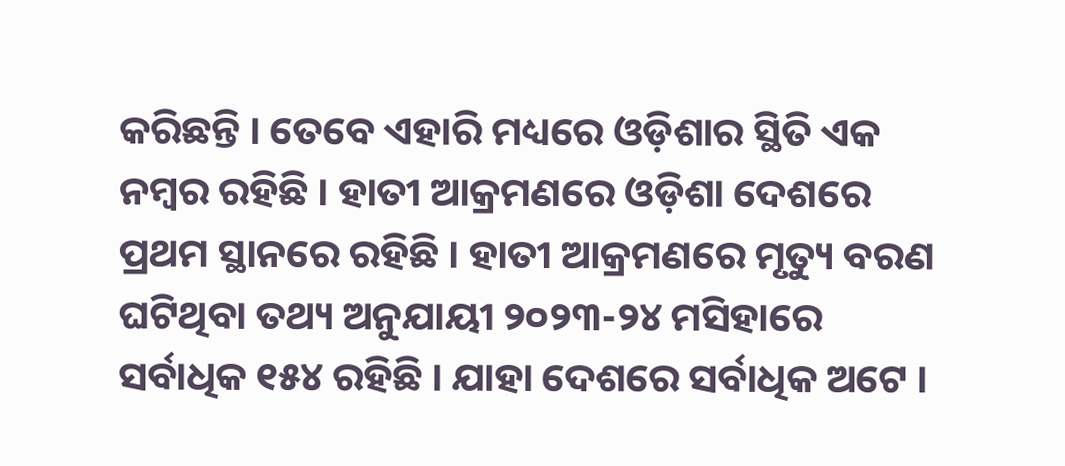କରିଛନ୍ତି । ତେବେ ଏହାରି ମଧ୍ୟରେ ଓଡ଼ିଶାର ସ୍ଥିତି ଏକ ନମ୍ବର ରହିଛି । ହାତୀ ଆକ୍ରମଣରେ ଓଡ଼ିଶା ଦେଶରେ ପ୍ରଥମ ସ୍ଥାନରେ ରହିଛି । ହାତୀ ଆକ୍ରମଣରେ ମୃତ୍ୟୁ ବରଣ ଘଟିଥିବା ତଥ୍ୟ ଅନୁଯାୟୀ ୨୦୨୩-୨୪ ମସିହାରେ ସର୍ବାଧିକ ୧୫୪ ରହିଛି । ଯାହା ଦେଶରେ ସର୍ବାଧିକ ଅଟେ ।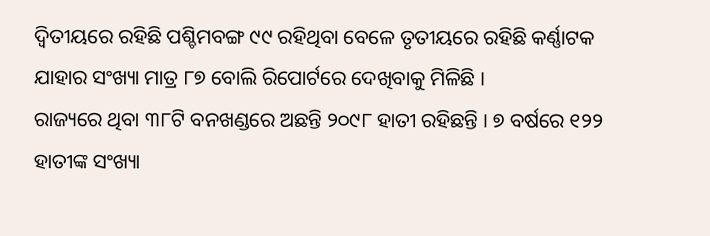ଦ୍ଵିତୀୟରେ ରହିଛି ପଶ୍ଚିମବଙ୍ଗ ୯୯ ରହିଥିବା ବେଳେ ତୃତୀୟରେ ରହିଛି କର୍ଣ୍ଣାଟକ ଯାହାର ସଂଖ୍ୟା ମାତ୍ର ୮୭ ବୋଲି ରିପୋର୍ଟରେ ଦେଖିବାକୁ ମିଳିଛି ।
ରାଜ୍ୟରେ ଥିବା ୩୮ଟି ବନଖଣ୍ଡରେ ଅଛନ୍ତି ୨୦୯୮ ହାତୀ ରହିଛନ୍ତି । ୭ ବର୍ଷରେ ୧୨୨ ହାତୀଙ୍କ ସଂଖ୍ୟା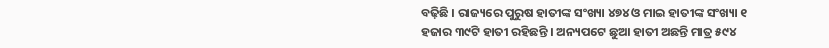ବଢ଼ିଛି । ରାଜ୍ୟରେ ପୁରୁଷ ହାତୀଙ୍କ ସଂଖ୍ୟା ୪୭୪ ଓ ମାଇ ହାତୀଙ୍କ ସଂଖ୍ୟା ୧ ହଜାର ୩୯ଟି ହାତୀ ରହିଛନ୍ତି । ଅନ୍ୟପଟେ ଛୁଆ ହାତୀ ଅଛନ୍ତି ମାତ୍ର ୫୯୪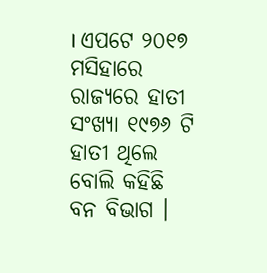। ଏପଟେ ୨୦୧୭ ମସିହାରେ ରାଜ୍ୟରେ ହାତୀ ସଂଖ୍ୟା ୧୯୭୬ ଟି ହାତୀ ଥିଲେ ବୋଲି କହିଛି ବନ ବିଭାଗ ।